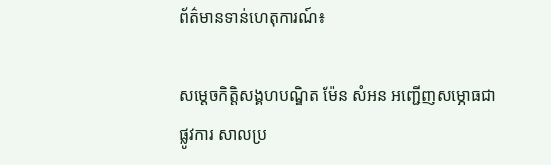ព័ត៌មានទាន់ហេតុការណ៍៖

សម្តេចកិត្តិសង្គហបណ្ឌិត ម៉ែន សំអន អញ្ជើញសម្ភោធជាផ្លូវការ សាលប្រ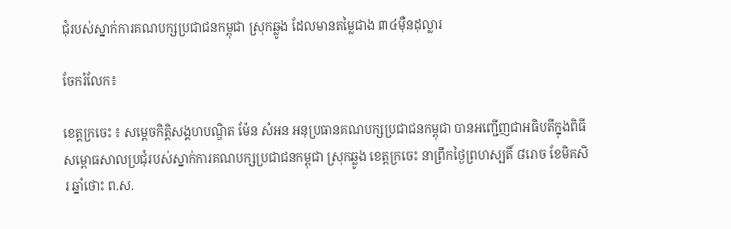ជុំរបស់ស្នាក់ការគណបក្សប្រជាជនកម្ពុជា ស្រុកឆ្លូង ដែលមានតម្លៃជាង ៣៤ម៉ឺនដុល្លារ

ចែករំលែក៖

ខេត្តក្រចេះ ៖ សម្តេចកិត្តិសង្គហបណ្ឌិត ម៉ែន សំអន អនុប្រធានគណបក្សប្រជាជនកម្ពុជា បានអញ្ជើញជាអធិបតីក្នុងពិធី សម្ពោធសាលប្រជុំរបស់ស្នាក់ការគណបក្សប្រជាជនកម្ពុជា ស្រុកឆ្លូង ខេត្តក្រចេះ នាព្រឹកថ្ងៃព្រហស្បតិ៍ ៨រោច ខែមិគសិរ ឆ្នាំថោះ ព.ស.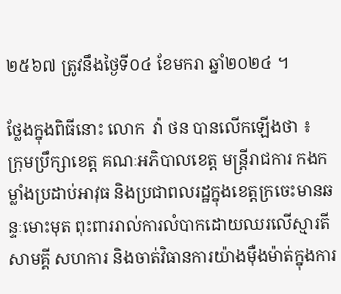២៥៦៧ ត្រូវនឹងថ្ងៃទី០៤ ខែមករា ឆ្នាំ២០២៤ ។

ថ្លែងក្នុងពិធីនោះ លោក  វ៉ា ថន បានលើកឡើងថា ៖  ក្រុមប្រឹក្សាខេត្ត គណៈអភិបាលខេត្ត មន្ត្រីរាជការ កងកម្លាំងប្រដាប់អាវុធ និងប្រជាពលរដ្ឋក្នុងខេត្តក្រចេះមានឆន្ទៈមោះមុត ពុះពាររាល់ការលំបាកដោយឈរលើស្មារតីសាមគ្គី សហការ និងចាត់វិធានការយ៉ាងម៉ឺងម៉ាត់ក្នុងការ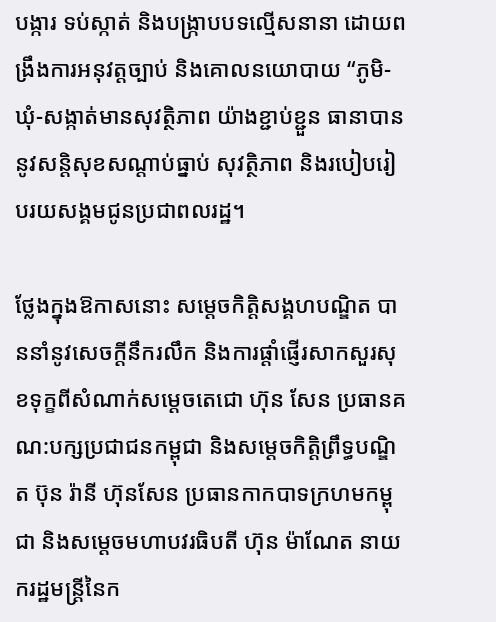បង្ការ ទប់ស្កាត់ និងបង្ក្រាបបទល្មើសនានា ដោយពង្រឹងការអនុវត្តច្បាប់ និងគោលនយោបាយ “ភូមិ-ឃុំ-សង្កាត់មានសុវត្ថិភាព យ៉ាងខ្ជាប់ខ្ជួន ធានាបាននូវសន្តិសុខសណ្តាប់ធ្នាប់ សុវត្ថិភាព និងរបៀបរៀបរយសង្គមជូនប្រជាពលរដ្ឋ។

ថ្លែងក្នុងឱកាសនោះ សម្តេចកិត្តិសង្គហបណ្ឌិត បាននាំនូវសេចក្តីនឹករលឹក និងការផ្តាំផ្ញើរសាកសួរសុខទុក្ខពីសំណាក់សម្តេចតេជោ ហ៊ុន សែន ប្រធានគណ:បក្សប្រជាជនកម្ពុជា និងសម្តេចកិត្តិព្រឹទ្ធបណ្ឌិត ប៊ុន រ៉ានី ហ៊ុនសែន ប្រធានកាកបាទក្រហមកម្ពុជា និងសម្តេចមហាបវរធិបតី ហ៊ុន ម៉ាណែត នាយករដ្ឋមន្ត្រីនៃក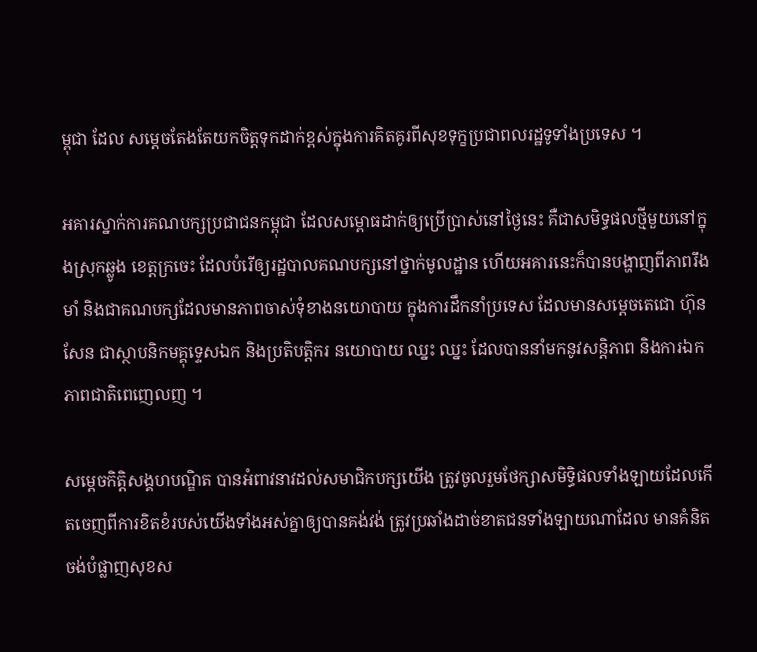ម្ពុជា ដែល សម្តេចតែងតែយកចិត្តទុកដាក់ខ្ពស់ក្នុងការគិតគូរពីសុខទុក្ខប្រជាពលរដ្ឋទូទាំងប្រទេស ។

អគារស្នាក់ការគណបក្សប្រជាជនកម្ពុជា ដែលសម្ពោធដាក់ឲ្យប្រើប្រាស់នៅថ្ងៃនេះ គឺជាសមិទ្ធផលថ្មីមួយនៅក្នុងស្រុកឆ្លូង ខេត្តក្រចេះ ដែលបំរើឲ្យរដ្ឋបាលគណបក្សនៅថ្នាក់មូលដ្ឋាន ហើយអគារនេះក៏បានបង្ហាញពីភាពរឹងមាំ និងជាគណបក្សដែលមានភាពចាស់ទុំខាងនយោបាយ ក្នុងការដឹកនាំប្រទេស ដែលមានសម្តេចតេជោ ហ៊ុន សែន ជាស្ថាបនិកមគ្គុទេ្ទសឯក និងប្រតិបត្តិករ នយោបាយ ឈ្នះ ឈ្នះ ដែលបាននាំមកនូវសន្តិភាព និងការឯកភាពជាតិពេញេលញ ។

សម្តេចកិត្តិសង្គហបណ្ឌិត បានអំពាវនាវដល់សមាជិកបក្សយើង ត្រូវចូលរួមថែក្សាសមិទ្ធិផលទាំងឡាយដែលកើតចេញពីការខិតខំរបស់យើងទាំងអស់គ្នាឲ្យបានគង់វង់ ត្រូវប្រឆាំងដាច់ខាតជនទាំងឡាយណាដែល មានគំនិតចង់បំផ្លាញសុខស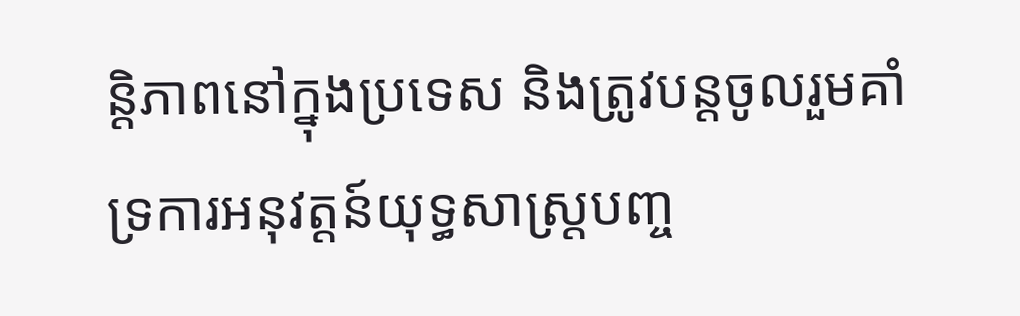ន្តិភាពនៅក្នុងប្រទេស និងត្រូវបន្តចូលរួមគាំទ្រការអនុវត្តន៍យុទ្ធសាស្ត្របញ្ច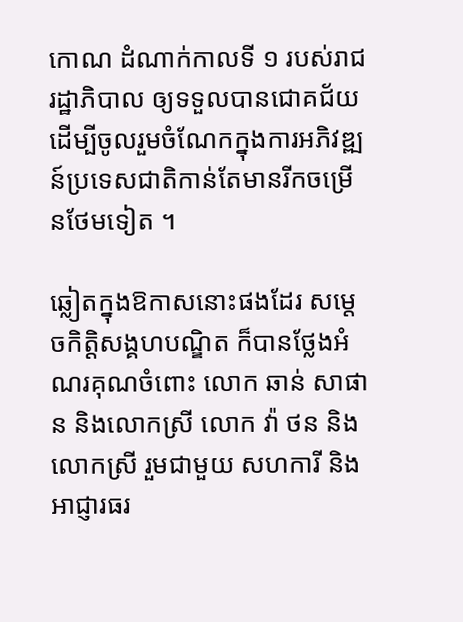កោណ ដំណាក់កាលទី ១ របស់រាជរដ្ឋាភិបាល ឲ្យទទួលបានជោគជ័យ ដើម្បីចូលរួមចំណែកក្នុងការអភិវឌ្ឍន៍ប្រទេសជាតិកាន់តែមានរីកចម្រើនថែមទៀត ។

ឆ្លៀតក្នុងឱកាសនោះផងដែរ សម្តេចកិត្តិសង្គហបណ្ឌិត ក៏បានថ្លែងអំណរគុណចំពោះ លោក ឆាន់ សាផាន និងលោកស្រី លោក វ៉ា ថន និងលោកស្រី រួមជាមួយ សហការី និងអាជ្ញារធរ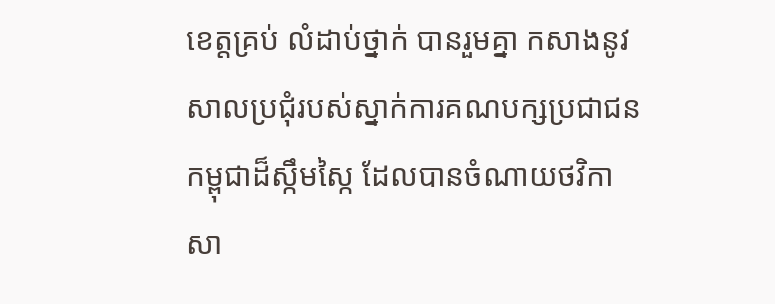ខេត្តគ្រប់ លំដាប់ថ្នាក់ បានរួមគ្នា កសាងនូវសាលប្រជុំរបស់ស្នាក់ការគណបក្សប្រជាជនកម្ពុជាដ៏ស្កឹមស្កៃ ដែលបានចំណាយថវិកាសា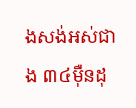ងសង់អស់ជាង ៣៤ម៉ឺនដុ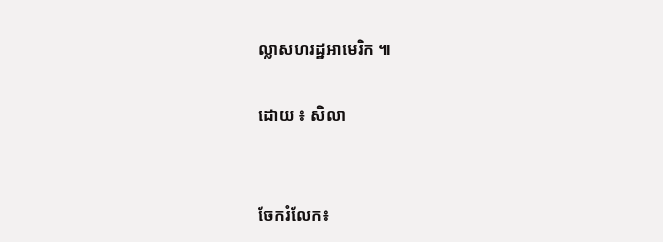ល្លាសហរដ្ឋអាមេរិក ៕

ដោយ ៖ សិលា


ចែករំលែក៖